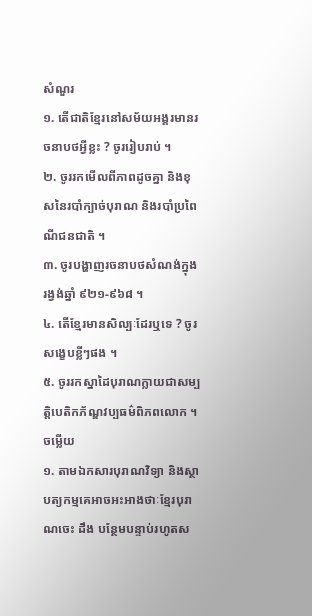សំណួរ
១. តើជាតិខ្មែរនៅសម័យអង្គរមានរចនាបថអ្វីខ្លះ ? ចូររៀបរាប់ ។
២. ចូររកមើលពីភាពដូចគ្នា និងខុសនៃរបាំក្បាច់បុរាណ និងរបាំប្រពៃណីជនជាតិ ។
៣. ចូរបង្ហាញរចនាបថសំណង់ក្នុងរង្វង់ឆ្នាំ ៩២១-៩៦៨ ។
៤. តើខ្មែរមានសិល្បៈដែរឬទេ ? ចូរសង្ខេបខ្លីៗផង ។
៥. ចូររកស្នាដៃបុរាណក្លាយជាសម្បត្តិបេតិកភ័ណ្ឌវប្បធម៌ពិភពលោក ។
ចម្លើយ
១. តាមឯកសារបុរាណវិទ្យា និងស្ថាបត្យកម្មគេអាចអះអាងថាៈខ្មែរបុរាណចេះ ដឹង បន្ថែមបន្ទាប់រហូតស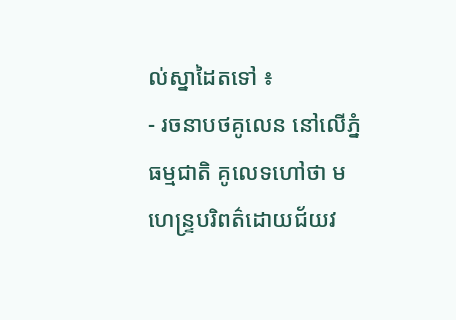ល់ស្នាដៃតទៅ ៖
- រចនាបថគូលេន នៅលើភ្នំធម្មជាតិ គូលេទហៅថា មហេន្រ្ទបរិពត៌ដោយជ័យវ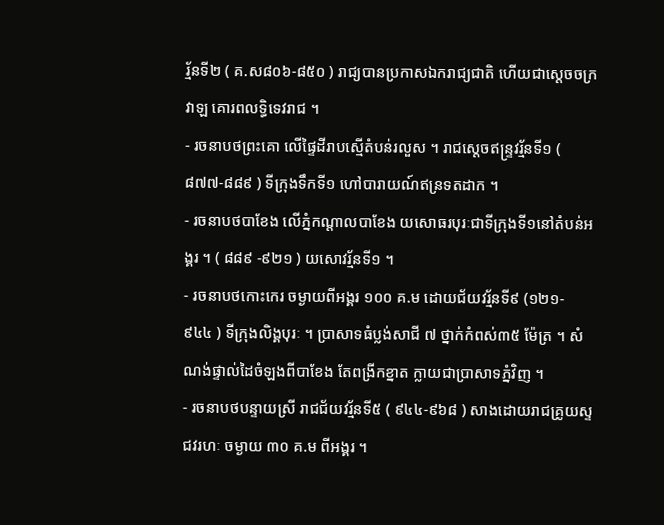រ្ម័នទី២ ( គ.ស៨០៦-៨៥០ ) រាជ្យបានប្រកាសឯករាជ្យជាតិ ហើយជាស្តេចចក្រវាឡ គោរពលទ្ធិទេវរាជ ។
- រចនាបថព្រះគោ លើផ្ទៃដីរាបស្មើតំបន់រលួស ។ រាជស្តេចឥន្ទ្រវរ្ម័នទី១ ( ៨៧៧-៨៨៩ ) ទីក្រុងទឹកទី១ ហៅបារាយណ៍ឥន្រទតដាក ។
- រចនាបថបាខែង លើភ្នំកណ្តាលបាខែង យសោធរបុរៈជាទីក្រុងទី១នៅតំបន់អង្គរ ។ ( ៨៨៩ -៩២១ ) យសោវរ្ម័នទី១ ។
- រចនាបថកោះកេរ ចម្ងាយពីអង្គរ ១០០ គ.ម ដោយជ័យវរ្ម័នទី៩ (១២១- ៩៤៤ ) ទីក្រុងលិង្គបុរៈ ។ ប្រាសាទធំប្លង់សាជី ៧ ថ្នាក់កំពស់៣៥ ម៉ែត្រ ។ សំណង់ផ្ទាល់ដៃចំឡងពីបាខែង តែពង្រីកខ្នាត ក្លាយជាប្រាសាទភ្នំវិញ ។
- រចនាបថបន្ទាយស្រី រាជជ័យវរ្ម័នទី៥ ( ៩៤៤-៩៦៨ ) សាងដោយរាជគ្រូយស្ទជវរហៈ ចម្ងាយ ៣០ គ.ម ពីអង្គរ ។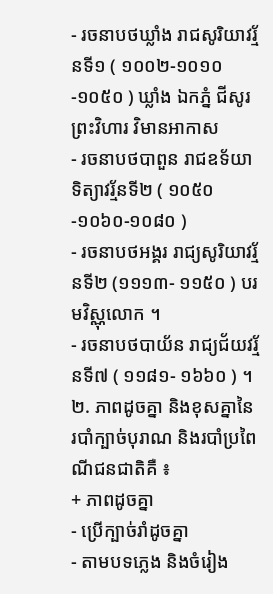- រចនាបថឃ្លាំង រាជសូរិយាវរ្ម័នទី១ ( ១០០២-១០១០-១០៥០ ) ឃ្លាំង ឯកភ្នំ ជីសូរ ព្រះវិហារ វិមានអាកាស
- រចនាបថបាពួន រាជឧទ័យាទិត្យាវរ្ម័នទី២ ( ១០៥០-១០៦០-១០៨០ )
- រចនាបថអង្គរ រាជ្យសូរិយាវរ្ម័នទី២ (១១១៣- ១១៥០ ) បរមវិស្ណុលោក ។
- រចនាបថបាយ័ន រាជ្យជ័យវរ្ម័នទី៧ ( ១១៨១- ១៦៦០ ) ។
២. ភាពដូចគ្នា និងខុសគ្នានៃរបាំក្បាច់បុរាណ និងរបាំប្រពៃណីជនជាតិគឺ ៖
+ ភាពដូចគ្នា
- ប្រើក្បាច់រាំដូចគ្នា
- តាមបទភ្លេង និងចំរៀង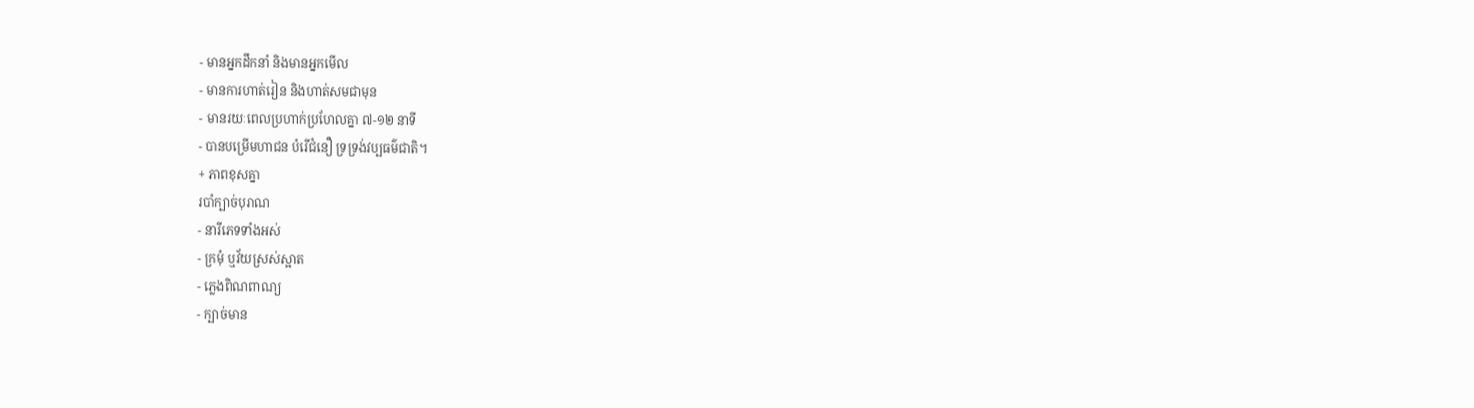- មានអ្នកដឹកនាំ និងមានអ្នកមើល
- មានការហាត់រៀន និងហាត់សមជាមុន
- មានរយៈពេលប្រហាក់ប្រហែលគ្នា ៧-១២ នាទី
- បានបម្រើមហាជន បំរើជំនឿ ទ្រទ្រង់វប្បធម៌ជាតិ។
+ ភាពខុសគ្នា
របាំក្បាច់បុរាណ
- នារីភេទទាំងអស់
- ក្រមុំ ឬវ័យស្រស់ស្អាត
- ភ្លេងពិណពាណ្យ
- ក្បាច់មាន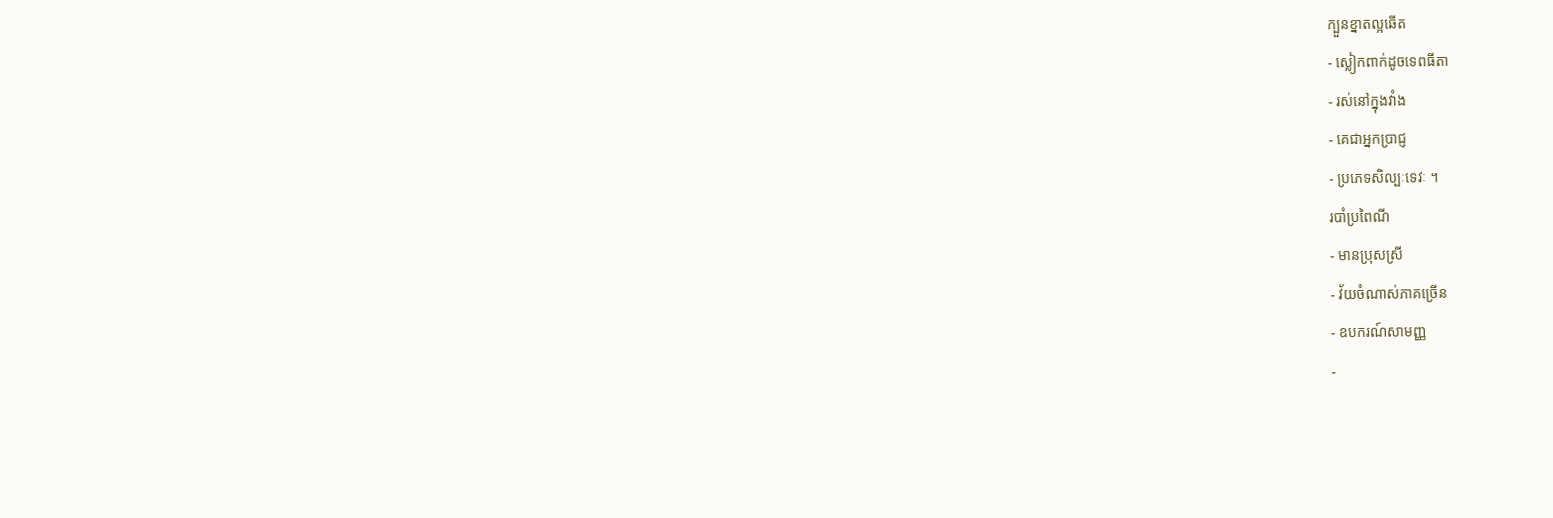ក្បួនខ្នាតល្អឆើត
- ស្លៀកពាក់ដូចទេពធីតា
- រស់នៅក្នុងវាំង
- គេជាអ្នកប្រាជ្ញ
- ប្រភេទសិល្បៈទេវៈ ។
របាំប្រពៃណី
- មានប្រុសស្រី
- វ័យចំណាស់ភាគច្រើន
- ឧបករណ៍សាមញ្ញ
-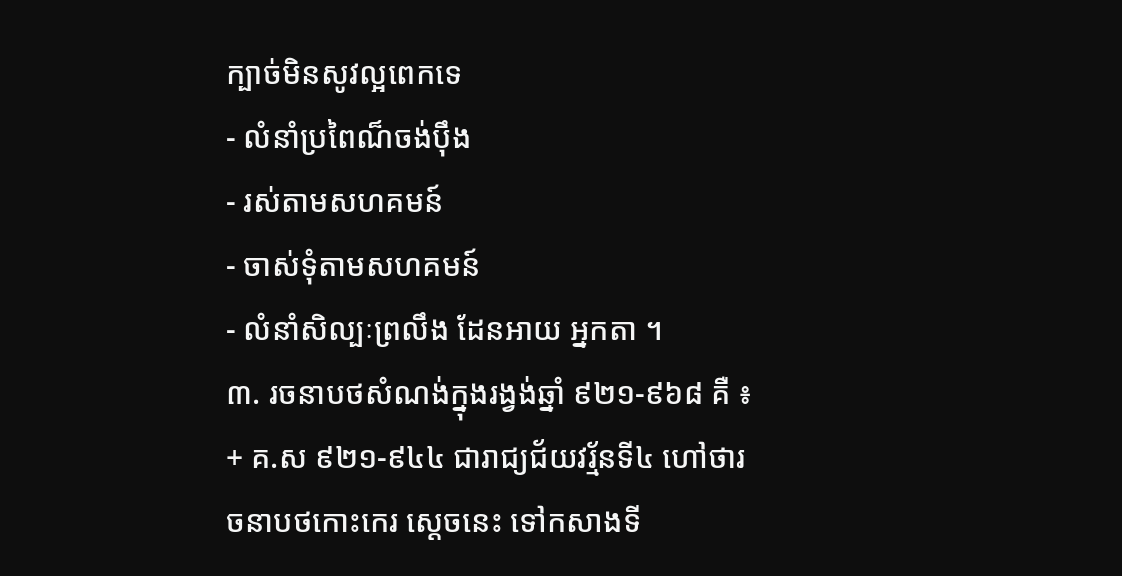ក្បាច់មិនសូវល្អពេកទេ
- លំនាំប្រពៃណ៏ចង់ប៉ឹង
- រស់តាមសហគមន៍
- ចាស់ទុំតាមសហគមន៍
- លំនាំសិល្បៈព្រលឹង ដែនអាយ អ្នកតា ។
៣. រចនាបថសំណង់ក្នុងរង្វង់ឆ្នាំ ៩២១-៩៦៨ គឺ ៖
+ គ.ស ៩២១-៩៤៤ ជារាជ្យជ័យវរ្ម័នទី៤ ហៅថារចនាបថកោះកេរ សេ្ដចនេះ ទៅកសាងទី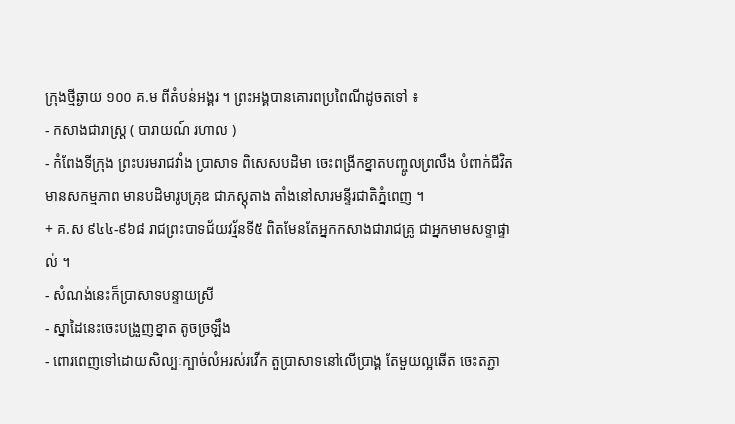ក្រុងថ្មីឆ្ងាយ ១០០ គ.ម ពីតំបន់អង្គរ ។ ព្រះអង្គបានគោរពប្រពៃណីដូចតទៅ ៖
- កសាងជារាស្ត្រ ( បារាយណ៍ រហាល )
- កំពែងទីក្រុង ព្រះបរមរាជវាំង ប្រាសាទ ពិសេសបដិមា ចេះពង្រីកខ្នាតបញ្ចូលព្រលឹង បំពាក់ជីវិត មានសកម្មភាព មានបដិមារូបគ្រុឌ ជាភស្តុតាង តាំងនៅសារមន្ទីរជាតិភ្នំពេញ ។
+ គ.ស ៩៤៤-៩៦៨ រាជព្រះបាទជ័យវរ្ម័នទី៥ ពិតមែនតែអ្នកកសាងជារាជគ្រូ ជាអ្នកមាមសទ្ទាផ្ទាល់ ។
- សំណង់នេះក៏ប្រាសាទបន្ទាយស្រី
- ស្នាដៃនេះចេះបង្រួញខ្នាត តូចច្រឡឹង
- ពោរពេញទៅដោយសិល្បៈក្បាច់លំអរស់រវើក តួប្រាសាទនៅលើប្រាង្គ តែមួយល្អឆើត ចេះតភ្ជា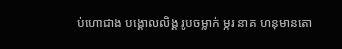ប់ហោជាង បង្គោលលិង្គ រូបចម្លាក់ ម្ករ នាគ ហនុមានតោ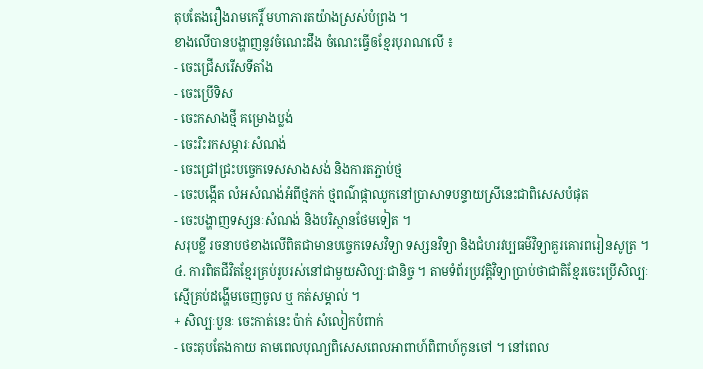តុបតែងរឿងរាមកេរ្តិ៍ មហាភារតយ៉ាងស្រស់បំព្រង ។
ខាងលើបានបង្ហាញនូវចំណេះដឹង ចំណេះធ្វើឲខ្មែរបុរាណលើ ៖
- ចេះជ្រើសរើសទីតាំង
- ចេះប្រើទិស
- ចេះកសាងថ្មី គម្រោងប្លង់
- ចេះរិះរកសម្ភារៈសំណង់
- ចេះជ្រៅជ្រះបច្ចេកទេសសាងសង់ និងការតភ្ជាប់ថ្ម
- ចេះបង្កើត លំអសំណង់អំពីថ្មភក់ ថ្មពណ៌ផ្កាឈូកនៅប្រាសាទបន្ទាយស្រីនេះជាពិសេសបំផុត
- ចេះបង្ហាញទស្សនៈសំណង់ និងបរិស្ថានថែមទៀត ។
សរុបខ្លី រចនាបថខាងលើពិតជាមានបច្ចេកទេសវិទ្យា ទស្សនវិទ្យា និងជំហរវប្បធម៌វិទ្យាគួរគោរពរៀនសូត្រ ។
៤. ការពិតជីវិតខ្មែរគ្រប់រូបរស់នៅជាមួយសិល្បៈជានិច្ច ។ តាមទំព័រប្រវត្តិវិទ្យាប្រាប់ថាជាតិខ្មែរចេះប្រើសិល្បៈស្មើគ្រប់ដង្ហើមចេញចូល ឬ កត់សម្គាល់ ។
+ សិល្បៈបួនៈ ចេះកាត់នេះ ប៉ាក់ សំលៀកបំពាក់
- ចេះតុបតែងកាយ តាមពេលបុណ្យពិសេសពេលអាពាហ៍ពិពាហ៍កូនចៅ ។ នៅពេល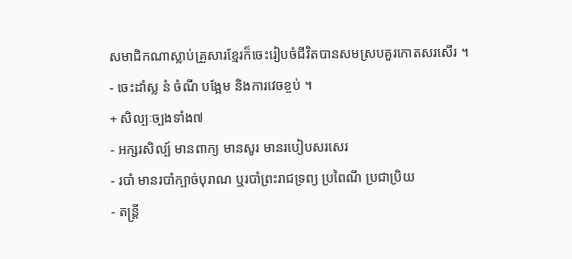សមាជិកណាស្លាប់គ្រួសារខ្មែរក៏ចេះរៀបចំជីវិតបានសមស្របគួរកោតសរសើរ ។
- ចេះដាំស្ល នំ ចំណី បង្អែម និងការវេចខ្ចប់ ។
+ សិល្បៈច្បងទាំង៧
- អក្សរសិល្ប៍ មានពាក្យ មានសូរ មានរបៀបសរសេរ
- របាំ មានរបាំក្បាច់បុរាណ ឬរបាំព្រះរាជទ្រព្យ ប្រពៃណី ប្រជាប្រិយ
- តន្រ្ដី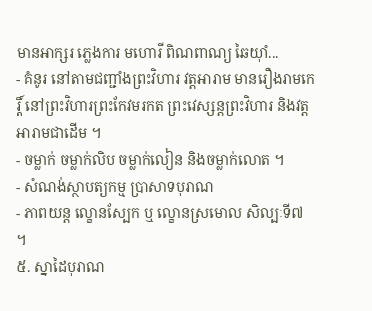មានអាក្សរ ភ្លេងការ មហោរី ពិណពាណ្យ ឆៃយ៉ាំ...
- គំនូរ នៅតាមជញ្ជាំងព្រះវិហារ វត្តអារាម មានរឿងរាមកេរ្តិ៍ នៅព្រះវិហារព្រះកែវមរកត ព្រះវេស្សន្តព្រះវិហារ និងវត្តអារាមជាដើម ។
- ចម្លាក់ ចម្លាក់លិប ចម្លាក់លៀន និងចម្លាក់លោត ។
- សំណង់ស្ថាបត្យកម្ម ប្រាសាទបុរាណ
- ភាពយន្ត ល្ខោនស្បែក ឬ ល្ខោនស្រមោល សិល្បៈទី៧ ។
៥. ស្នាដៃបុរាណ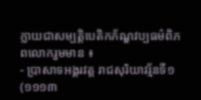ក្លាយជាសម្បត្តិបេតិកភ័ណ្ឌវប្បធម៌ពិភពលោករួមមាន ៖
- ប្រាសាទអង្គរវត្ត រាជសុរិយាវរ្ម័នទី១ (១១១៣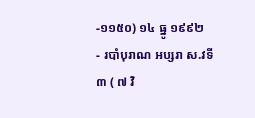-១១៥០) ១៤ ធ្នូ ១៩៩២
- របាំបុរាណ អប្សរា ស.វទី៣ ( ៧ វិ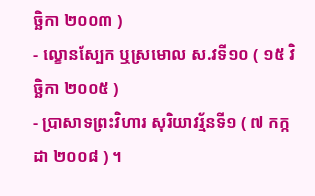ច្ឆិកា ២០០៣ )
- ល្ខោនស្បែក ឬស្រមោល ស.វទី១០ ( ១៥ វិច្ឆិកា ២០០៥ )
- ប្រាសាទព្រះវិហារ សុរិយាវរ្ម័នទី១ ( ៧ កក្កដា ២០០៨ ) ។